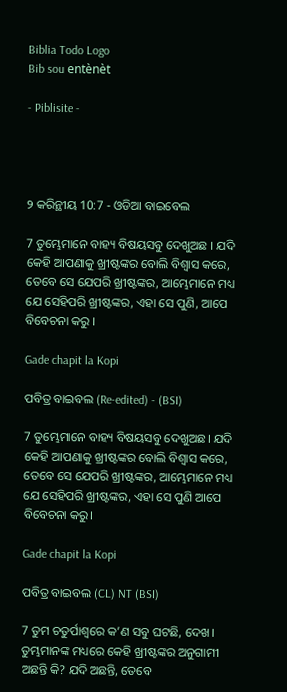Biblia Todo Logo
Bib sou entènèt

- Piblisite -




୨ କରିନ୍ଥୀୟ 10:7 - ଓଡିଆ ବାଇବେଲ

7 ତୁମ୍ଭେମାନେ ବାହ୍ୟ ବିଷୟସବୁ ଦେଖୁଅଛ । ଯଦି କେହି ଆପଣାକୁ ଖ୍ରୀଷ୍ଟଙ୍କର ବୋଲି ବିଶ୍ୱାସ କରେ, ତେବେ ସେ ଯେପରି ଖ୍ରୀଷ୍ଟଙ୍କର, ଆମ୍ଭେମାନେ ମଧ୍ୟ ଯେ ସେହିପରି ଖ୍ରୀଷ୍ଟଙ୍କର, ଏହା ସେ ପୁଣି, ଆପେ ବିବେଚନା କରୁ ।

Gade chapit la Kopi

ପବିତ୍ର ବାଇବଲ (Re-edited) - (BSI)

7 ତୁମ୍ଭେମାନେ ବାହ୍ୟ ବିଷୟସବୁ ଦେଖୁଅଛ। ଯଦି କେହି ଆପଣାକୁ ଖ୍ରୀଷ୍ଟଙ୍କର ବୋଲି ବିଶ୍ଵାସ କରେ, ତେବେ ସେ ଯେପରି ଖ୍ରୀଷ୍ଟଙ୍କର, ଆମ୍ଭେମାନେ ମଧ୍ୟ ଯେ ସେହିପରି ଖ୍ରୀଷ୍ଟଙ୍କର, ଏହା ସେ ପୁଣି ଆପେ ବିବେଚନା କରୁ।

Gade chapit la Kopi

ପବିତ୍ର ବାଇବଲ (CL) NT (BSI)

7 ତୁମ ଚତୁର୍ପାଶ୍ୱରେ କ’ଣ ସବୁ ଘଟଛି, ଦେଖ। ତୁମ୍ଭମାନଙ୍କ ମଧ୍ୟରେ କେହି ଖ୍ରୀଷ୍ଟଙ୍କର ଅନୁଗାମୀ ଅଛନ୍ତି କି? ଯଦି ଅଛନ୍ତି, ତେବେ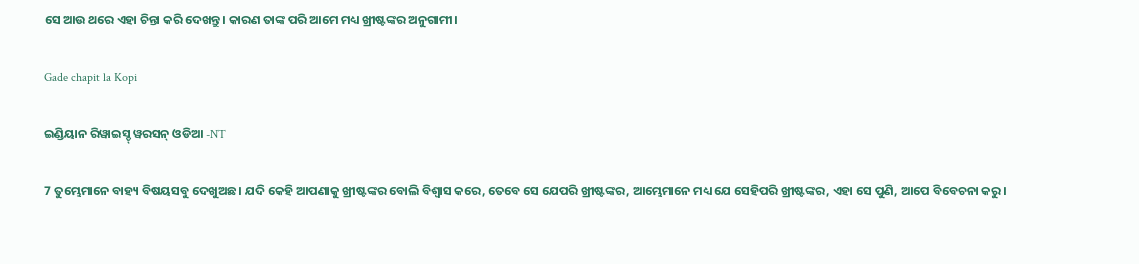ସେ ଆଉ ଥରେ ଏହା ଚିନ୍ତା କରି ଦେଖନ୍ତୁ। କାରଣ ତାଙ୍କ ପରି ଆମେ ମଧ୍ୟ ଖ୍ରୀଷ୍ଟଙ୍କର ଅନୁଗାମୀ।

Gade chapit la Kopi

ଇଣ୍ଡିୟାନ ରିୱାଇସ୍ଡ୍ ୱରସନ୍ ଓଡିଆ -NT

7 ତୁମ୍ଭେମାନେ ବାହ୍ୟ ବିଷୟସବୁ ଦେଖୁଅଛ। ଯଦି କେହି ଆପଣାକୁ ଖ୍ରୀଷ୍ଟଙ୍କର ବୋଲି ବିଶ୍ୱାସ କରେ, ତେବେ ସେ ଯେପରି ଖ୍ରୀଷ୍ଟଙ୍କର, ଆମ୍ଭେମାନେ ମଧ୍ୟ ଯେ ସେହିପରି ଖ୍ରୀଷ୍ଟଙ୍କର, ଏହା ସେ ପୁଣି, ଆପେ ବିବେଚନା କରୁ।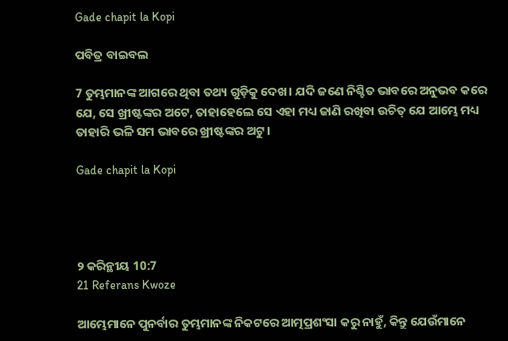Gade chapit la Kopi

ପବିତ୍ର ବାଇବଲ

7 ତୁମ୍ଭମାନଙ୍କ ଆଗରେ ଥିବା ତଥ୍ୟ ଗୁଡ଼ିକୁ ଦେଖ। ଯଦି ଜଣେ ନିଶ୍ଚିତ ଭାବରେ ଅନୁଭବ କରେ ଯେ, ସେ ଖ୍ରୀଷ୍ଟଙ୍କର ଅଟେ, ତାହାହେଲେ ସେ ଏହା ମଧ୍ୟ ଜାଣି ରଖିବା ଉଚିତ୍ ଯେ ଆମ୍ଭେ ମଧ୍ୟ ତାହାରି ଭଳି ସମ ଭାବରେ ଖ୍ରୀଷ୍ଟଙ୍କର ଅଟୁ।

Gade chapit la Kopi




୨ କରିନ୍ଥୀୟ 10:7
21 Referans Kwoze

ଆମ୍ଭେମାନେ ପୁନର୍ବାର ତୁମ୍ଭମାନଙ୍କ ନିକଟରେ ଆତ୍ମପ୍ରଶଂସା କରୁ ନାହୁଁ, କିନ୍ତୁ ଯେଉଁମାନେ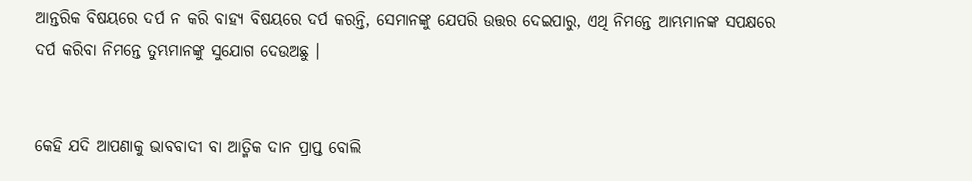ଆନ୍ତରିକ ବିଷୟରେ ଦର୍ପ ନ କରି ବାହ୍ୟ ବିଷୟରେ ଦର୍ପ କରନ୍ତି, ସେମାନଙ୍କୁ ଯେପରି ଉତ୍ତର ଦେଇପାରୁ, ଏଥି ନିମନ୍ତେ ଆମ୍ଭମାନଙ୍କ ସପକ୍ଷରେ ଦର୍ପ କରିବା ନିମନ୍ତେ ତୁମ୍ଭମାନଙ୍କୁ ସୁଯୋଗ ଦେଉଅଛୁ ।


କେହି ଯଦି ଆପଣାକୁ ଭାବବାଦୀ ବା ଆତ୍ମିକ ଦାନ ପ୍ରାପ୍ତ ବୋଲି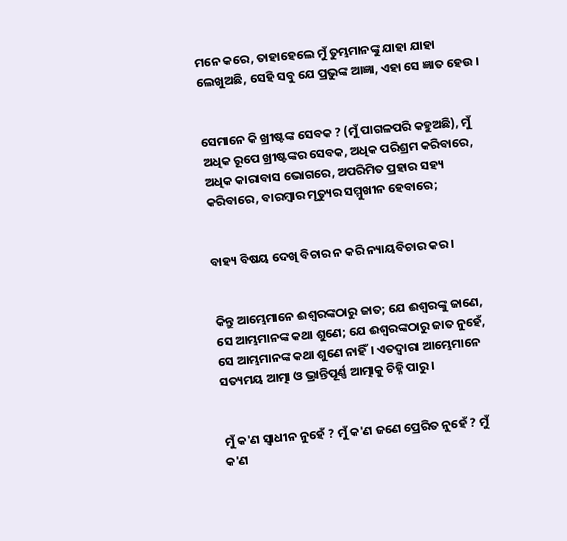ମନେ କରେ, ତାହାହେଲେ ମୁଁ ତୁମ୍ଭମାନଙ୍କୁ ଯାହା ଯାହା ଲେଖୁଅଛି, ସେହି ସବୁ ଯେ ପ୍ରଭୁଙ୍କ ଆଜ୍ଞା, ଏହା ସେ ଜ୍ଞାତ ହେଉ ।


ସେମାନେ କି ଖ୍ରୀଷ୍ଟଙ୍କ ସେବକ ? (ମୁଁ ପାଗଳପରି କହୁଅଛି), ମୁଁ ଅଧିକ ରୂପେ ଖ୍ରୀଷ୍ଟଙ୍କର ସେବକ, ଅଧିକ ପରିଶ୍ରମ କରିବାରେ, ଅଧିକ କାରାବାସ ଭୋଗରେ, ଅପରିମିତ ପ୍ରହାର ସହ୍ୟ କରିବାରେ, ବାରମ୍ବାର ମୃତ୍ୟୁର ସମ୍ମୁଖୀନ ହେବାରେ;


ବାହ୍ୟ ବିଷୟ ଦେଖି ବିଚାର ନ କରି ନ୍ୟାୟବିଚାର କର ।


କିନ୍ତୁ ଆମ୍ଭେମାନେ ଈଶ୍ୱରଙ୍କଠାରୁ ଜାତ; ଯେ ଈଶ୍ୱରଙ୍କୁ ଜାଣେ, ସେ ଆମ୍ଭମାନଙ୍କ କଥା ଶୁଣେ; ଯେ ଈଶ୍ୱରଙ୍କଠାରୁ ଜାତ ନୁହେଁ, ସେ ଆମ୍ଭମାନଙ୍କ କଥା ଶୁଣେ ନାହିଁ। ଏତଦ୍ୱାରା ଆମ୍ଭେମାନେ ସତ୍ୟମୟ ଆତ୍ମା ଓ ଭ୍ରାନ୍ତିପୂର୍ଣ୍ଣ ଆତ୍ମାକୁ ଚିହ୍ନି ପାରୁ ।


ମୁଁ କ'ଣ ସ୍ୱାଧୀନ ନୁହେଁ ? ମୁଁ କ'ଣ ଜଣେ ପ୍ରେରିତ ନୁହେଁ ? ମୁଁ କ'ଣ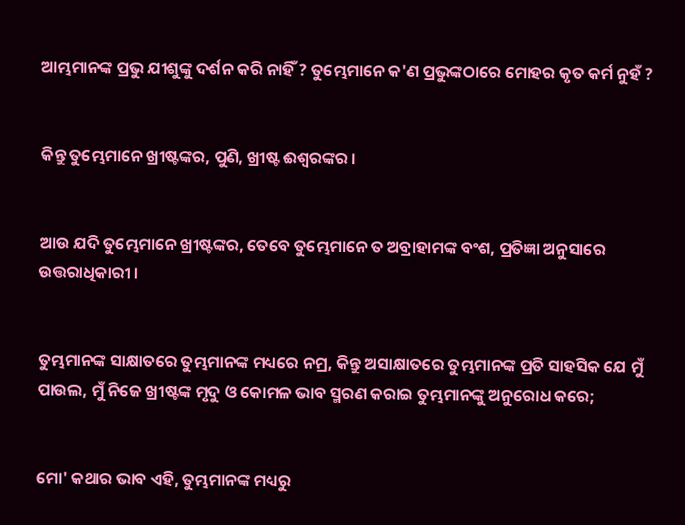ଆମ୍ଭମାନଙ୍କ ପ୍ରଭୁ ଯୀଶୁଙ୍କୁ ଦର୍ଶନ କରି ନାହିଁ ? ତୁମ୍ଭେମାନେ କ'ଣ ପ୍ରଭୁଙ୍କଠାରେ ମୋହର କୃତ କର୍ମ ନୁହଁ ?


କିନ୍ତୁ ତୁମ୍ଭେମାନେ ଖ୍ରୀଷ୍ଟଙ୍କର, ପୁଣି, ଖ୍ରୀଷ୍ଟ ଈଶ୍ୱରଙ୍କର ।


ଆଉ ଯଦି ତୁମ୍ଭେମାନେ ଖ୍ରୀଷ୍ଟଙ୍କର, ତେବେ ତୁମ୍ଭେମାନେ ତ ଅବ୍ରାହାମଙ୍କ ବଂଶ, ପ୍ରତିଜ୍ଞା ଅନୁସାରେ ଉତ୍ତରାଧିକାରୀ ।


ତୁମ୍ଭମାନଙ୍କ ସାକ୍ଷାତରେ ତୁମ୍ଭମାନଙ୍କ ମଧ୍ୟରେ ନମ୍ର, କିନ୍ତୁ ଅସାକ୍ଷାତରେ ତୁମ୍ଭମାନଙ୍କ ପ୍ରତି ସାହସିକ ଯେ ମୁଁ ପାଉଲ, ମୁଁ ନିଜେ ଖ୍ରୀଷ୍ଟଙ୍କ ମୃଦୁ ଓ କୋମଳ ଭାବ ସ୍ମରଣ କରାଇ ତୁମ୍ଭମାନଙ୍କୁ ଅନୁରୋଧ କରେ;


ମୋ' କଥାର ଭାବ ଏହି, ତୁମ୍ଭମାନଙ୍କ ମଧ୍ୟରୁ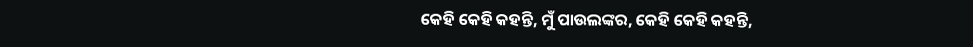କେହି କେହି କହନ୍ତି, ମୁଁ ପାଉଲଙ୍କର, କେହି କେହି କହନ୍ତି,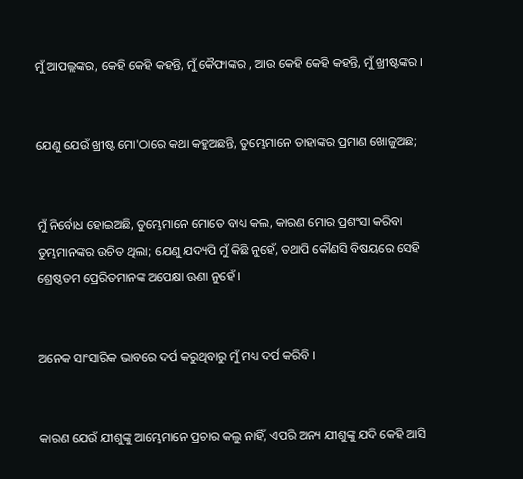ମୁଁ ଆପଲ୍ଲଙ୍କର, କେହି କେହି କହନ୍ତି, ମୁଁ କୈଫାଙ୍କର , ଆଉ କେହି କେହି କହନ୍ତି, ମୁଁ ଖ୍ରୀଷ୍ଟଙ୍କର ।


ଯେଣୁ ଯେଉଁ ଖ୍ରୀଷ୍ଟ ମୋ'ଠାରେ କଥା କହୁଅଛନ୍ତି, ତୁମ୍ଭେମାନେ ତାହାଙ୍କର ପ୍ରମାଣ ଖୋଜୁଅଛ;


ମୁଁ ନିର୍ବୋଧ ହୋଇଅଛି, ତୁମ୍ଭେମାନେ ମୋତେ ବାଧ୍ୟ କଲ, କାରଣ ମୋର ପ୍ରଶଂସା କରିବା ତୁମ୍ଭମାନଙ୍କର ଉଚିତ ଥିଲା; ଯେଣୁ ଯଦ୍ୟପି ମୁଁ କିଛି ନୁହେଁ, ତଥାପି କୌଣସି ବିଷୟରେ ସେହି ଶ୍ରେଷ୍ଠତମ ପ୍ରେରିତମାନଙ୍କ ଅପେକ୍ଷା ଊଣା ନୁହେଁ ।


ଅନେକ ସାଂସାରିକ ଭାବରେ ଦର୍ପ କରୁଥିବାରୁ ମୁଁ ମଧ୍ୟ ଦର୍ପ କରିବି ।


କାରଣ ଯେଉଁ ଯୀଶୁଙ୍କୁ ଆମ୍ଭେମାନେ ପ୍ରଚାର କଲୁ ନାହିଁ, ଏପରି ଅନ୍ୟ ଯୀଶୁଙ୍କୁ ଯଦି କେହି ଆସି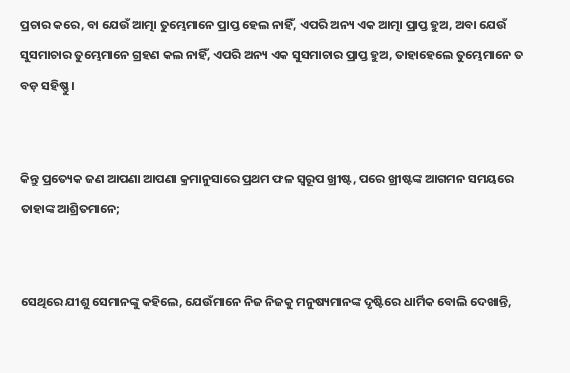ପ୍ରଚାର କରେ, ବା ଯେଉଁ ଆତ୍ମା ତୁମ୍ଭେମାନେ ପ୍ରାପ୍ତ ହେଲ ନାହିଁ, ଏପରି ଅନ୍ୟ ଏକ ଆତ୍ମା ପ୍ରାପ୍ତ ହୁଅ, ଅବା ଯେଉଁ ସୁସମାଚାର ତୁମ୍ଭେମାନେ ଗ୍ରହଣ କଲ ନାହିଁ, ଏପରି ଅନ୍ୟ ଏକ ସୁସମାଚାର ପ୍ରାପ୍ତ ହୁଅ, ତାହାହେଲେ ତୁମ୍ଭେମାନେ ତ ବଡ଼ ସହିଷ୍ଣୁ ।


କିନ୍ତୁ ପ୍ରତ୍ୟେକ ଜଣ ଆପଣା ଆପଣା କ୍ରମାନୁସାରେ ପ୍ରଥମ ଫଳ ସ୍ୱରୂପ ଖ୍ରୀଷ୍ଟ, ପରେ ଖ୍ରୀଷ୍ଟଙ୍କ ଆଗମନ ସମୟରେ ତାହାଙ୍କ ଆଶ୍ରିତମାନେ;


ସେଥିରେ ଯୀଶୁ ସେମାନଙ୍କୁ କହିଲେ, ଯେଉଁମାନେ ନିଜ ନିଜକୁ ମନୁଷ୍ୟମାନଙ୍କ ଦୃଷ୍ଟିରେ ଧାର୍ମିକ ବୋଲି ଦେଖାନ୍ତି,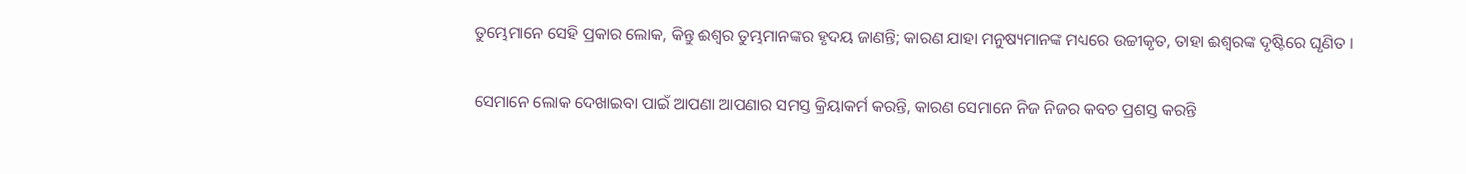ତୁମ୍ଭେମାନେ ସେହି ପ୍ରକାର ଲୋକ, କିନ୍ତୁ ଈଶ୍ୱର ତୁମ୍ଭମାନଙ୍କର ହୃଦୟ ଜାଣନ୍ତି; କାରଣ ଯାହା ମନୁଷ୍ୟମାନଙ୍କ ମଧ୍ୟରେ ଉଚ୍ଚୀକୃତ, ତାହା ଈଶ୍ୱରଙ୍କ ଦୃଷ୍ଟିରେ ଘୃଣିତ ।


ସେମାନେ ଲୋକ ଦେଖାଇବା ପାଇଁ ଆପଣା ଆପଣାର ସମସ୍ତ କ୍ରିୟାକର୍ମ କରନ୍ତି, କାରଣ ସେମାନେ ନିଜ ନିଜର କବଚ ପ୍ରଶସ୍ତ କରନ୍ତି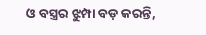ଓ ବସ୍ତ୍ରର ଝୁମ୍ପା ବଡ଼ କରନ୍ତି,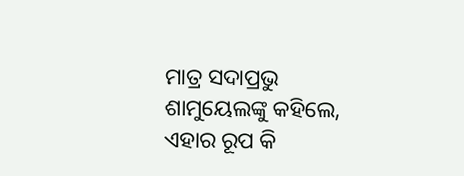ମାତ୍ର ସଦାପ୍ରଭୁ ଶାମୁୟେଲଙ୍କୁ କହିଲେ, ଏହାର ରୂପ କି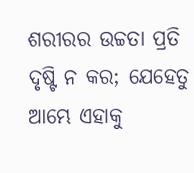ଶରୀରର ଉଚ୍ଚତା ପ୍ରତି ଦୃଷ୍ଟି ନ କର; ଯେହେତୁ ଆମ୍ଭେ ଏହାକୁ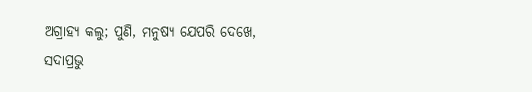ଅଗ୍ରାହ୍ୟ କଲୁ; ପୁଣି, ମନୁଷ୍ୟ ଯେପରି ଦେଖେ, ସଦାପ୍ରଭୁ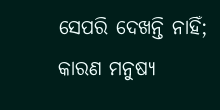ସେପରି ଦେଖନ୍ତି ନାହିଁ; କାରଣ ମନୁଷ୍ୟ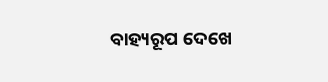ବାହ୍ୟରୂପ ଦେଖେ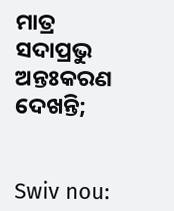ମାତ୍ର ସଦାପ୍ରଭୁ ଅନ୍ତଃକରଣ ଦେଖନ୍ତି;


Swiv nou: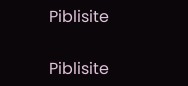Piblisite


Piblisite